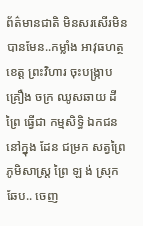ព័ត៌មានជាតិ មិនសរសើរមិនបានមែន..កម្លាំង អាវុធហត្ថ ខេត្ត ព្រះវិហារ ចុះបង្ក្រាប គ្រឿង ចក្រ ឈូសឆាយ ដី ព្រៃ ធ្វើជា កម្មសិទ្ធិ ឯកជន នៅក្នុង ដែន ជម្រក សត្វព្រៃ ភូមិសាស្ត្រ ព្រៃ ឡ ង់ ស្រុក ឆែប.. ចេញ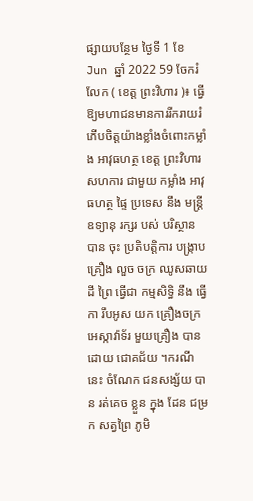ផ្សាយបន្ថែម ថ្ងៃទី 1 ខែ Jun ឆ្នាំ 2022 59 ចែករំលែក ( ខេត្ត ព្រះវិហារ )៖ ធ្វើឱ្យមហាជនមានការរីករាយរំភើបចិត្តយ៉ាងខ្លាំងចំពោះកម្លាំង អាវុធហត្ថ ខេត្ត ព្រះវិហារ សហការ ជាមួយ កម្លាំង អាវុធហត្ថ ផ្ទៃ ប្រទេស នឹង មន្ត្រី ឧទ្យានុ រក្សរ បស់ បរិស្ថាន បាន ចុះ ប្រតិបត្តិការ បង្ក្រាប គ្រឿង លួច ចក្រ ឈូសឆាយ ដី ព្រៃ ធ្វើជា កម្មសិទ្ធិ នឹង ធ្វើកា រឹបអូស យក គ្រឿងចក្រ អេស្កាវ៉ាទ័រ មួយគ្រឿង បាន ដោយ ជោគជ័យ ។ករណីនេះ ចំណែក ជនសង្ស័យ បាន រត់គេច ខ្លួន ក្នុង ដែន ជម្រក សត្វព្រៃ ភូមិ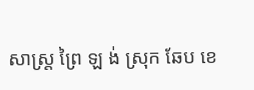សាស្ត្រ ព្រៃ ឡ ង់ ស្រុក ឆែប ខេ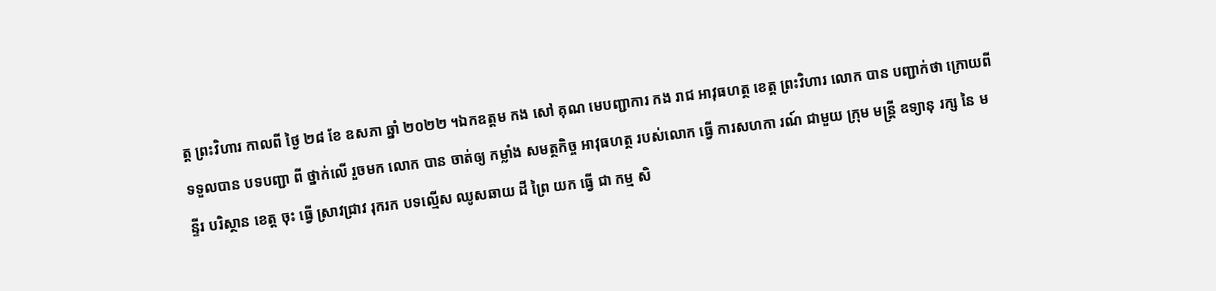ត្ត ព្រះវិហារ កាលពី ថ្ងៃ ២៨ ខែ ឧសភា ឆ្នាំ ២០២២ ។ឯកឧត្ដម កង សៅ គុណ មេបញ្ជាការ កង រាជ អាវុធហត្ថ ខេត្ត ព្រះវិហារ លោក បាន បញ្ជាក់ថា ក្រោយពី ទទួលបាន បទបញ្ជា ពី ថ្នាក់លើ រួចមក លោក បាន ចាត់ឲ្យ កម្លាំង សមត្ថកិច្ច អាវុធហត្ថ របស់លោក ធ្វើ ការសហកា រណ៍ ជាមួយ ក្រុម មន្ត្រី ឧទ្យានុ រក្ស នៃ មន្ទីរ បរិស្ថាន ខេត្ត ចុះ ធ្វើ ស្រាវជ្រាវ រុករក បទល្មើស ឈូសឆាយ ដី ព្រៃ យក ធ្វើ ជា កម្ម សិ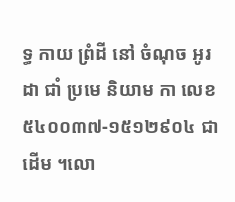ទ្ធ កាយ ព្រំដី នៅ ចំណុច អូរ ដា ជាំ ប្រមេ និយាម កា លេខ ៥៤០០៣៧-១៥១២៩០៤ ជាដើម ។លោ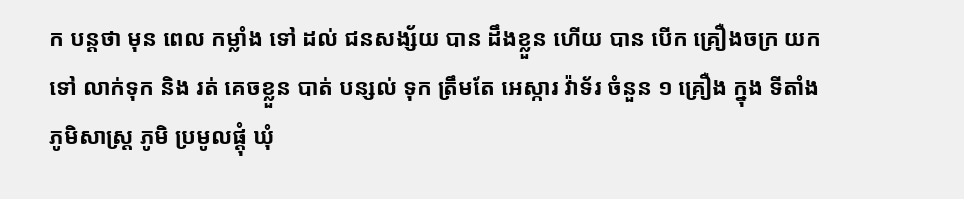ក បន្តថា មុន ពេល កម្លាំង ទៅ ដល់ ជនសង្ស័យ បាន ដឹងខ្លួន ហើយ បាន បើក គ្រឿងចក្រ យក ទៅ លាក់ទុក និង រត់ គេចខ្លួន បាត់ បន្សល់ ទុក ត្រឹមតែ អេស្ការ វ៉ាទ័រ ចំនួន ១ គ្រឿង ក្នុង ទីតាំង ភូមិសាស្ត្រ ភូមិ ប្រមូលផ្តុំ ឃុំ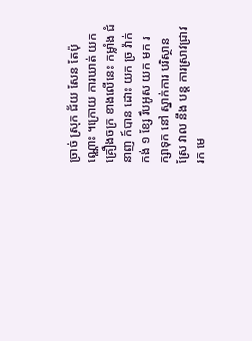ច្រាច់ ស្រុក ជ័យ សែន តែប៉ុណ្ណោះ ។ក្រោយ ការឃាត់ យក គ្រឿងចក្រ ខាងលើនេះ កម្លាំង ជំនាញ ក៍បាន ដោះ យក ច្រ វ៉ាក់ កង់ ១ ខ្សែ រឹបអូស យក មក រក្សាទុក នៅ ស្នាក់ការ បរិស្ថាន ស្រែ វាល នឹង បន្ត ការស្រាវជ្រាវ រក មេ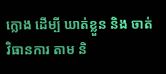ក្លោង ដើម្បី ឃាត់ខ្លួន និង ចាត់វិធានការ តាម និ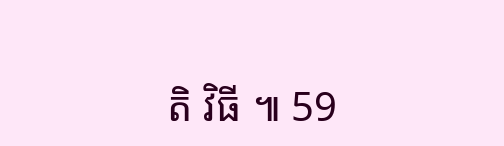តិ វិធី ៕ 59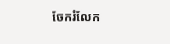ចែករំលែក